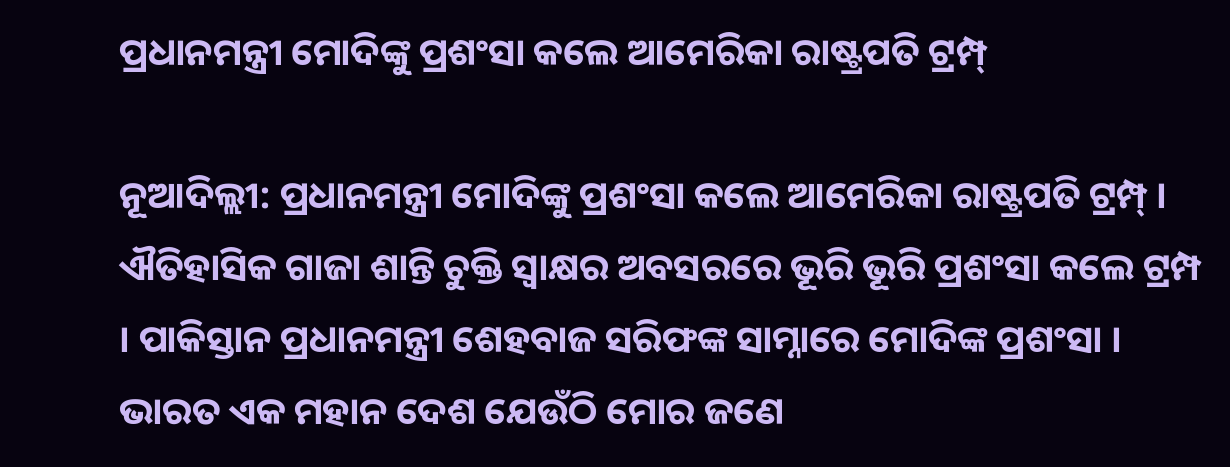ପ୍ରଧାନମନ୍ତ୍ରୀ ମୋଦିଙ୍କୁ ପ୍ରଶଂସା କଲେ ଆମେରିକା ରାଷ୍ଟ୍ରପତି ଟ୍ରମ୍ପ୍‌

ନୂଆଦିଲ୍ଲୀ: ପ୍ରଧାନମନ୍ତ୍ରୀ ମୋଦିଙ୍କୁ ପ୍ରଶଂସା କଲେ ଆମେରିକା ରାଷ୍ଟ୍ରପତି ଟ୍ରମ୍ପ୍‌ । ଐତିହାସିକ ଗାଜା ଶାନ୍ତି ଚୁକ୍ତି ସ୍ବାକ୍ଷର ଅବସରରେ ଭୂରି ଭୂରି ପ୍ରଶଂସା କଲେ ଟ୍ରମ୍ପ । ପାକିସ୍ତାନ ପ୍ରଧାନମନ୍ତ୍ରୀ ଶେହବାଜ ସରିଫଙ୍କ ସାମ୍ନାରେ ମୋଦିଙ୍କ ପ୍ରଶଂସା । ଭାରତ ଏକ ମହାନ ଦେଶ ଯେଉଁଠି ମୋର ଜଣେ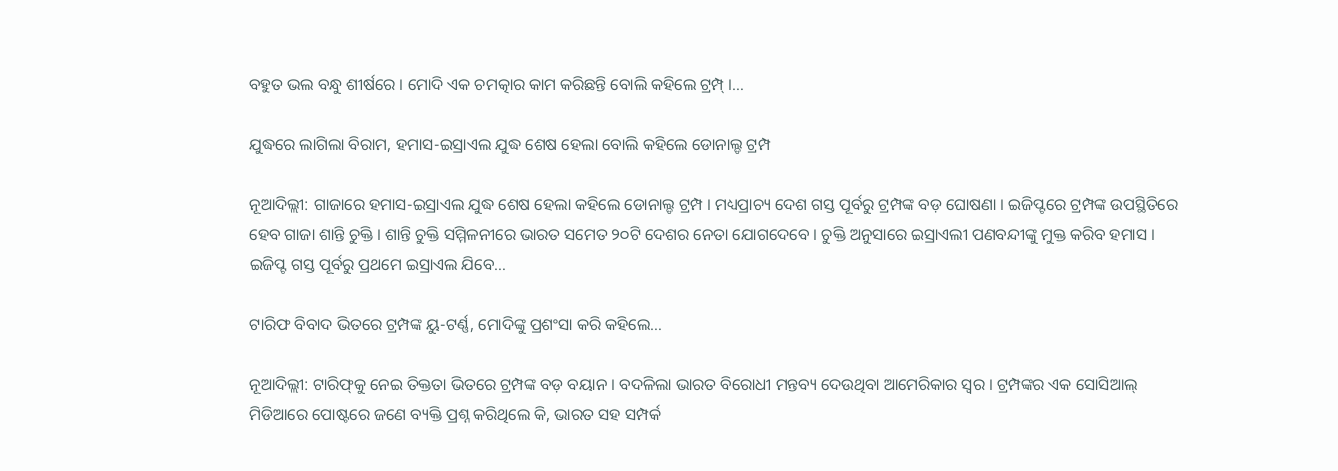ବହୁତ ଭଲ ବନ୍ଧୁ ଶୀର୍ଷରେ । ମୋଦି ଏକ ଚମତ୍କାର କାମ କରିଛନ୍ତି ବୋଲି କହିଲେ ଟ୍ରମ୍ପ୍‌ ।…

ଯୁଦ୍ଧରେ ଲାଗିଲା ବିରାମ, ହମାସ-ଇସ୍ରାଏଲ ଯୁଦ୍ଧ ଶେଷ ହେଲା ବୋଲି କହିଲେ ଡୋନାଲ୍ଡ ଟ୍ରମ୍ପ

ନୂଆଦିଲ୍ଲୀ: ଗାଜାରେ ହମାସ-ଇସ୍ରାଏଲ ଯୁଦ୍ଧ ଶେଷ ହେଲା କହିଲେ ଡୋନାଲ୍ଡ ଟ୍ରମ୍ପ । ମଧ୍ୟପ୍ରାଚ୍ୟ ଦେଶ ଗସ୍ତ ପୂର୍ବରୁ ଟ୍ରମ୍ପଙ୍କ ବଡ଼ ଘୋଷଣା । ଇଜିପ୍ଟରେ ଟ୍ରମ୍ପଙ୍କ ଉପସ୍ଥିତିରେ ହେବ ଗାଜା ଶାନ୍ତି ଚୁକ୍ତି । ଶାନ୍ତି ଚୁକ୍ତି ସମ୍ମିଳନୀରେ ଭାରତ ସମେତ ୨୦ଟି ଦେଶର ନେତା ଯୋଗଦେବେ । ଚୁକ୍ତି ଅନୁସାରେ ଇସ୍ରାଏଲୀ ପଣବନ୍ଦୀଙ୍କୁ ମୁକ୍ତ କରିବ ହମାସ । ଇଜିପ୍ଟ ଗସ୍ତ ପୂର୍ବରୁ ପ୍ରଥମେ ଇସ୍ରାଏଲ ଯିବେ…

ଟାରିଫ ବିବାଦ ଭିତରେ ଟ୍ରମ୍ପଙ୍କ ୟୁ-ଟର୍ଣ୍ଣ, ମୋଦିଙ୍କୁ ପ୍ରଶଂସା କରି କହିଲେ…

ନୂଆଦିଲ୍ଲୀ: ଟାରିଫ୍‌କୁ ନେଇ ତିକ୍ତତା ଭିତରେ ଟ୍ରମ୍ପଙ୍କ ବଡ଼ ବୟାନ । ବଦଳିଲା ଭାରତ ବିରୋଧୀ ମନ୍ତବ୍ୟ ଦେଉଥିବା ଆମେରିକାର ସ୍ଵର । ଟ୍ରମ୍ପଙ୍କର ଏକ ସୋସିଆଲ୍ ମିଡିଆରେ ପୋଷ୍ଟରେ ଜଣେ ବ୍ୟକ୍ତି ପ୍ରଶ୍ନ କରିଥିଲେ କି, ଭାରତ ସହ ସମ୍ପର୍କ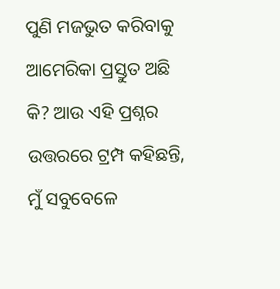ପୁଣି ମଜଭୁତ କରିବାକୁ ଆମେରିକା ପ୍ରସ୍ତୁତ ଅଛି କି? ଆଉ ଏହି ପ୍ରଶ୍ନର ଉତ୍ତରରେ ଟ୍ରମ୍ପ କହିଛନ୍ତି, ମୁଁ ସବୁବେଳେ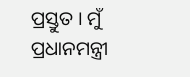ପ୍ରସ୍ତୁତ । ମୁଁ ପ୍ରଧାନମନ୍ତ୍ରୀ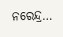ନରେନ୍ଦ୍ର…